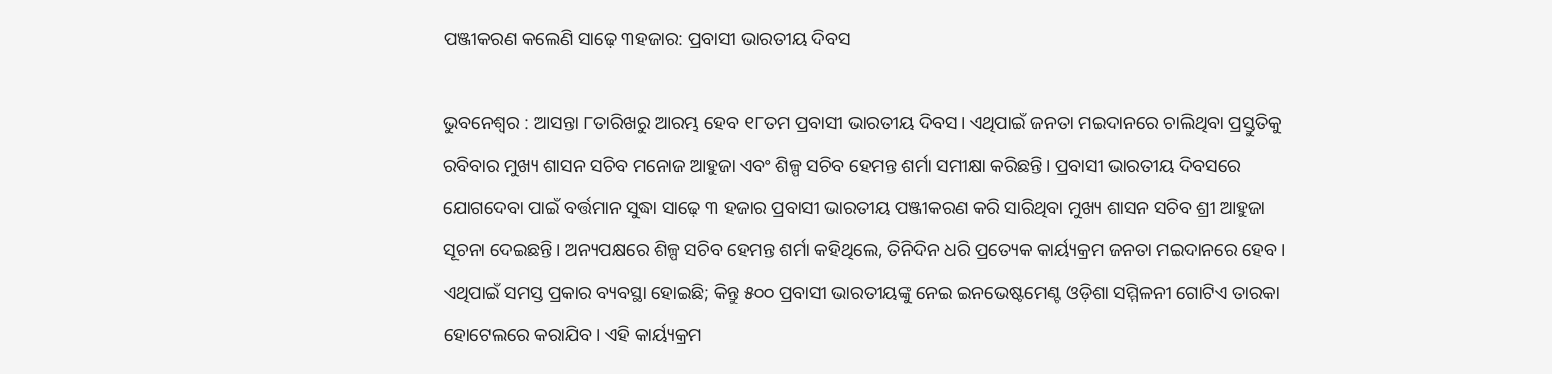ପଞ୍ଜୀକରଣ କଲେଣି ସାଢ଼େ ୩ହଜାର: ପ୍ରବାସୀ ଭାରତୀୟ ଦିବସ

ଭୁବନେଶ୍ବର : ଆସନ୍ତା ୮ତାରିଖରୁ ଆରମ୍ଭ ହେବ ୧୮ତମ ପ୍ରବାସୀ ଭାରତୀୟ ଦିବସ। ଏଥିପାଇଁ ଜନତା ମଇଦାନରେ ଚାଲିଥିବା ପ୍ରସ୍ତୁତିକୁ ରବିବାର ମୁଖ୍ୟ ଶାସନ ସଚିବ ମନୋଜ ଆହୁଜା ଏବଂ ଶିଳ୍ପ ସଚିବ ହେମନ୍ତ ଶର୍ମା ସମୀକ୍ଷା କରିଛନ୍ତି। ପ୍ରବାସୀ ଭାରତୀୟ ଦିବସରେ ଯୋଗଦେବା ପାଇଁ ବର୍ତ୍ତମାନ ସୁଦ୍ଧା ସାଢ଼େ ୩ ହଜାର ପ୍ରବାସୀ ଭାରତୀୟ ପଞ୍ଜୀକରଣ କରି ସାରିଥିବା ମୁଖ୍ୟ ଶାସନ ସଚିବ ଶ୍ରୀ ଆହୁଜା ସୂଚନା ଦେଇଛନ୍ତି। ଅନ୍ୟପକ୍ଷରେ ଶିଳ୍ପ ସଚିବ ହେମନ୍ତ ଶର୍ମା କହିଥିଲେ, ତିନିଦିନ ଧରି ପ୍ରତ୍ୟେକ କାର୍ୟ୍ୟକ୍ରମ ଜନତା ମଇଦାନରେ ହେବ। ଏଥିପାଇଁ ସମସ୍ତ ପ୍ରକାର ବ୍ୟବସ୍ଥା ହୋଇଛି; କିନ୍ତୁ ୫୦୦ ପ୍ରବାସୀ ଭାରତୀୟଙ୍କୁ ନେଇ ଇନଭେଷ୍ଟମେଣ୍ଟ ଓଡ଼ିଶା ସମ୍ମିଳନୀ ଗୋଟିଏ ତାରକା ହୋଟେଲରେ କରାଯିବ। ଏହି କାର୍ୟ୍ୟକ୍ରମ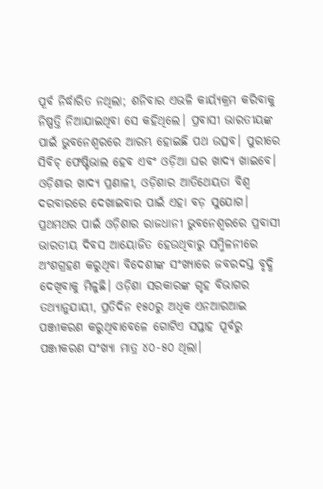ପୂର୍ବ ନିର୍ଦ୍ଧାରିତ ନଥିଲା; ଶନିବାର ଏଭଳି କାର୍ୟ୍ୟକ୍ରମ କରିବାକୁ ନିଷ୍ପତ୍ତି ନିଆଯାଇଥିବା ସେ କହିଥିଲେ। ପ୍ରବାସୀ ଭାରତୀୟଙ୍କ ପାଇଁ ଭୁବନେଶ୍ୱରରେ ଆରମ୍ଭ ହୋଇଛି ପଥ ଉତ୍ସବ। ପୁରୀରେ ସିବିଚ୍ ଫେଷ୍ଟିଭାଲ ହେବ ଏବଂ ଓଡ଼ିଆ ଘର ଖାଦ୍ୟ ଖାଇବେ। ଓଡ଼ିଶାର ଖାଦ୍ୟ ପ୍ରଣାଳୀ, ଓଡ଼ିଶାର ଆତିଥେୟତା ବିଶ୍ୱ ଦରବାରରେ ଦେଖାଇବାର ପାଇଁ ଏହା ବଡ଼ ସୁଯୋଗ। ପ୍ରଥମଥର ପାଇଁ ଓଡ଼ିଶାର ରାଜଧାନୀ ଭୁବନେଶ୍ୱରରେ ପ୍ରବାସୀ ଭାରତୀୟ ଦିବସ ଆୟୋଜିତ ହେଉଥିବାରୁ ସମ୍ମିଳନୀରେ ଅଂଶଗ୍ରହଣ କରୁଥିବା ବିଦେଶୀଙ୍କ ସଂଖ୍ୟାରେ ଜବରଦସ୍ତ ବୃଦ୍ଧି ଦେଖିବାକୁ ମିଳୁଛି। ଓଡ଼ିଶା ସରକାରଙ୍କ ଗୃହ ବିଭାଗର ତଥ୍ୟାନୁଯାୟୀ, ପ୍ରତିଦିନ ୧୫୦ରୁ ଅଧିକ ଏନଆରଆଇ ପଞ୍ଜୀକରଣ କରୁଥିବାବେଳେ ଗୋଟିଏ ସପ୍ତାହ ପୂର୍ବରୁ ପଞ୍ଜୀକରଣ ସଂଖ୍ୟା ମାତ୍ର ୪୦-୫୦ ଥିଲା।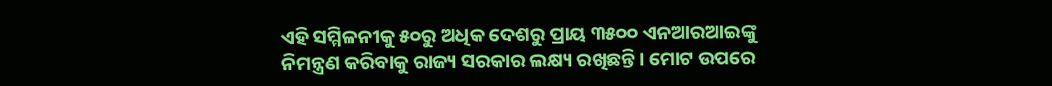ଏହି ସମ୍ମିଳନୀକୁ ୫୦ରୁ ଅଧିକ ଦେଶରୁ ପ୍ରାୟ ୩୫୦୦ ଏନଆରଆଇଙ୍କୁ ନିମନ୍ତ୍ରଣ କରିବାକୁ ରାଜ୍ୟ ସରକାର ଲକ୍ଷ୍ୟ ରଖିଛନ୍ତି। ମୋଟ ଉପରେ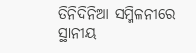ତିନିଦିନିଆ ସମ୍ମିଳନୀରେ ସ୍ଥାନୀୟ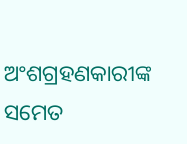ଅଂଶଗ୍ରହଣକାରୀଙ୍କ ସମେତ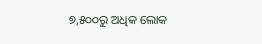୭,୫୦୦ରୁ ଅଧିକ ଲୋକ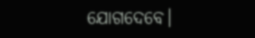ଯୋଗଦେବେ।